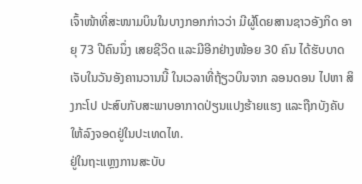ເຈົ້າໜ້າທີ່ສະໜາມບິນໃນບາງກອກກ່າວວ່າ ມີຜູ້ໂດຍສານຊາວອັງກິດ ອາຍຸ 73 ປີຄົນນຶ່ງ ເສຍຊີວິດ ແລະມີອີກຢ່າງໜ້ອຍ 30 ຄົນ ໄດ້ຮັບບາດເຈັບໃນວັນອັງຄານວານນີ້ ໃນເວລາທີ່ຖ້ຽວບິນຈາກ ລອນດອນ ໄປຫາ ສິງກະໂປ ປະສົບກັບສະພາບອາກາດປ່ຽນແປງຮ້າຍແຮງ ແລະຖືກບັງຄັບໃຫ້ລົງຈອດຢູ່ໃນປະເທດໄທ.
ຢູ່ໃນຖະແຫຼງການສະບັບ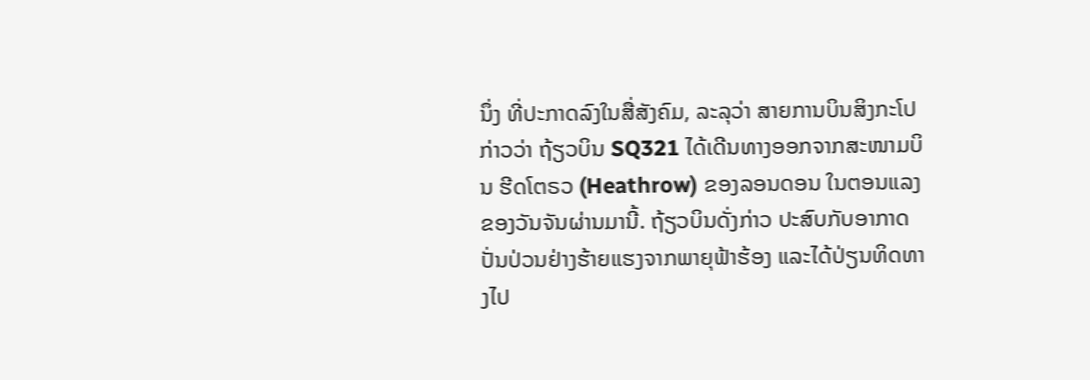ນຶ່ງ ທີ່ປະກາດລົງໃນສື່ສັງຄົມ, ລະລຸວ່າ ສາຍການບິນສິງກະໂປ ກ່າວວ່າ ຖ້ຽວບິນ SQ321 ໄດ້ເດີນທາງອອກຈາກສະໜາມບິນ ຮີດໂຕຣວ (Heathrow) ຂອງລອນດອນ ໃນຕອນແລງຂອງວັນຈັນຜ່ານມານີ້. ຖ້ຽວບິນດັ່ງກ່າວ ປະສົບກັບອາກາດປັ່ນປ່ວນຢ່າງຮ້າຍແຮງຈາກພາຍຸຟ້າຮ້ອງ ແລະໄດ້ປ່ຽນທິດທາງໄປ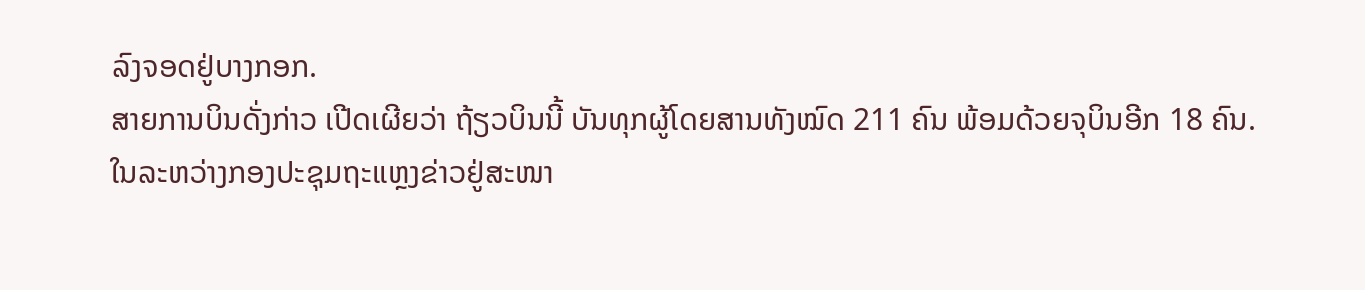ລົງຈອດຢູ່ບາງກອກ.
ສາຍການບິນດັ່ງກ່າວ ເປີດເຜີຍວ່າ ຖ້ຽວບິນນີ້ ບັນທຸກຜູ້ໂດຍສານທັງໝົດ 211 ຄົນ ພ້ອມດ້ວຍຈຸບິນອີກ 18 ຄົນ.
ໃນລະຫວ່າງກອງປະຊຸມຖະແຫຼງຂ່າວຢູ່ສະໜາ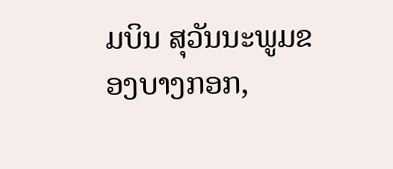ມບິນ ສຸວັນນະພູມຂອງບາງກອກ,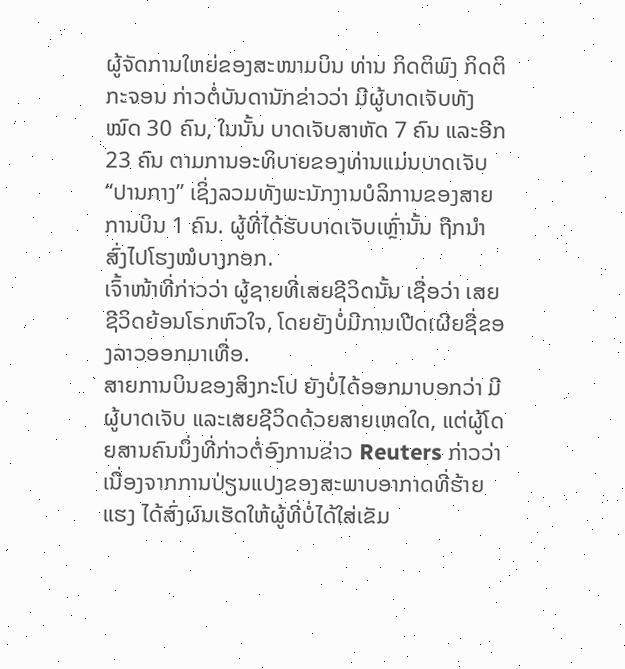ຜູ້ຈັດການໃຫຍ່ຂອງສະໜາມບິນ ທ່ານ ກິດຕິພົງ ກິດຕິກະຈອນ ກ່າວຕໍ່ບັນດານັກຂ່າວວ່າ ມີຜູ້ບາດເຈັບທັງໝົດ 30 ຄົນ, ໃນນັ້ນ ບາດເຈັບສາຫັດ 7 ຄົນ ແລະອີກ 23 ຄົນ ຕາມການອະທິບາຍຂອງທ່ານແມ່ນບາດເຈັບ “ປານກາງ” ເຊິ່ງລວມທັງພະນັກງານບໍລິການຂອງສາຍການບິນ 1 ຄົນ. ຜູ້ທີ່ໄດ້ຮັບບາດເຈັບເຫຼົ່ານັ້ນ ຖືກນຳສົ່ງໄປໂຮງໝໍບາງກອກ.
ເຈົ້າໜ້າທີ່ກ່າວວ່າ ຜູ້ຊາຍທີ່ເສຍຊີວິດນັ້ນ ເຊື່ອວ່າ ເສຍຊີວິດຍ້ອນໂຣກຫົວໃຈ, ໂດຍຍັງບໍ່ມີການເປີດເຜີຍຊື່ຂອງລາວອອກມາເທື່ອ.
ສາຍການບິນຂອງສິງກະໂປ ຍັງບໍ່ໄດ້ອອກມາບອກວ່າ ມີຜູ້ບາດເຈັບ ແລະເສຍຊີວິດດ້ວຍສາຍເຫດໃດ, ແຕ່ຜູ້ໂດຍສານຄົນນຶ່ງທີ່ກ່າວຕໍ່ອົງການຂ່າວ Reuters ກ່າວວ່າ ເນື່ອງຈາກການປ່ຽນແປງຂອງສະພາບອາກາດທີ່ຮ້າຍແຮງ ໄດ້ສົ່ງຜົນເຮັດໃຫ້ຜູ້ທີ່ບໍ່ໄດ້ໃສ່ເຂັມ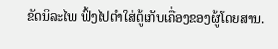ຂັດນິລະໄພ ຟົ້ງໄປຕໍາໃສ່ຕູ້ເກັບເຄື່ອງຂອງຜູ້ໂດຍສານ.